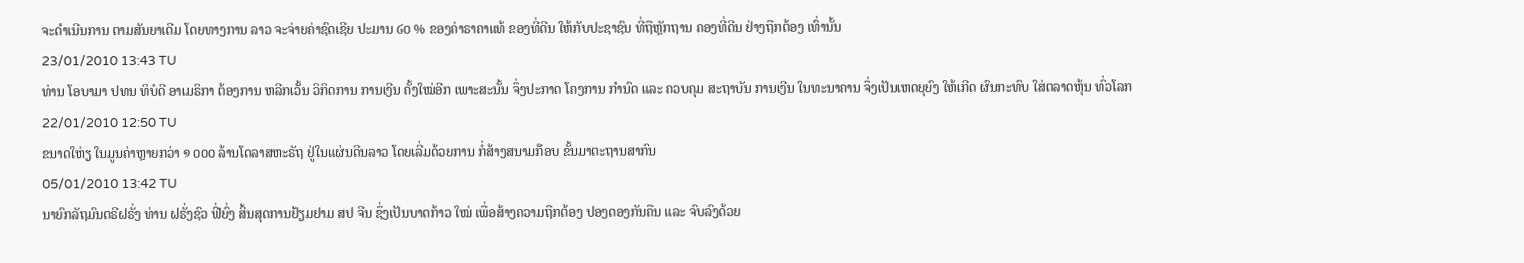ຈະດຳເນີນການ ຕາມສັນຍາເດີມ ໂດຍທາງການ ລາວ ຈະຈ່າຍຄ່າຊົດເຊີຍ ປະມານ ໒໐ % ຂອງຄ່າຣາຄາແທ້ ຂອງທີ່ດີນ ໃຫ້ກັບປະຊາຊົນ ທີ່ຖືຫັຼກຖານ ຄອງທີ່ດີນ ຢ່າງຖືກຕ້ອງ ເທົ່ານັ້ນ
23/01/2010 13:43 TU
ທ່ານ ໂອບາມາ ປທນ ທິບໍດີ ອາເມຣິກາ ຕ້ອງການ ຫລີກເວັ້ນ ວິກິດການ ການເງີນ ຄັ້ງໃໝ່ອີກ ເພາະສະນັ້ນ ຈຶ່ງປະກາດ ໂຄງການ ກຳນົດ ແລະ ຄວບຄຸມ ສະຖາບັນ ການເງີນ ໃນທະນາຄານ ຈຶ່ງເປັນເຫດຍຸຍົງ ໃຫ້ເກີດ ຜົນກະທົບ ໃສ່ຕລາດຫຸ້ນ ທົ່ວໂລກ
22/01/2010 12:50 TU
ຂນາດໃຫ່ຽ ໃນມູນຄ່າຫຼາຍກວ່າ ໑ ໐໐໐ ລ້ານໂດລາສຫະຣັຖ ຢູ່ໃນແຜ່ນດີນລາວ ໂດຍເລີ່ມດ້ວຍການ ກໍ່ສ້າງສນາມກ໊ອບ ຂັ້ນມາຕະຖານສາກົນ
05/01/2010 13:42 TU
ນາຍົກລັຖມົນຕຣີຝຣັ່ງ ທ່ານ ຝຣັ່ງຊົວ ຟີ່ຍົ່ງ ສິ້ນສຸດການຢ້ຽມຢາມ ສປ ຈີນ ຊຶ່ງເປັນບາດກ້າວ ໃໝ່ ເພື່ອສ້າງຄວາມຖືກຕ້ອງ ປອງດອງກັນຄືນ ແລະ ຈົບລົງດ້ວຍ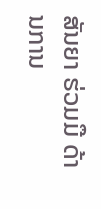ສັນຍາ ຮ່ວມມື ດ້ານການ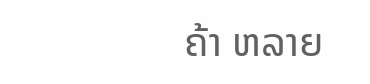ຄ້າ ຫລາຍ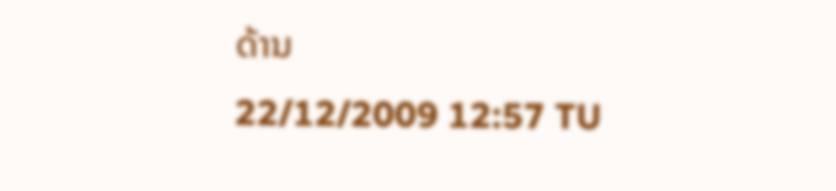ດ້ານ
22/12/2009 12:57 TU